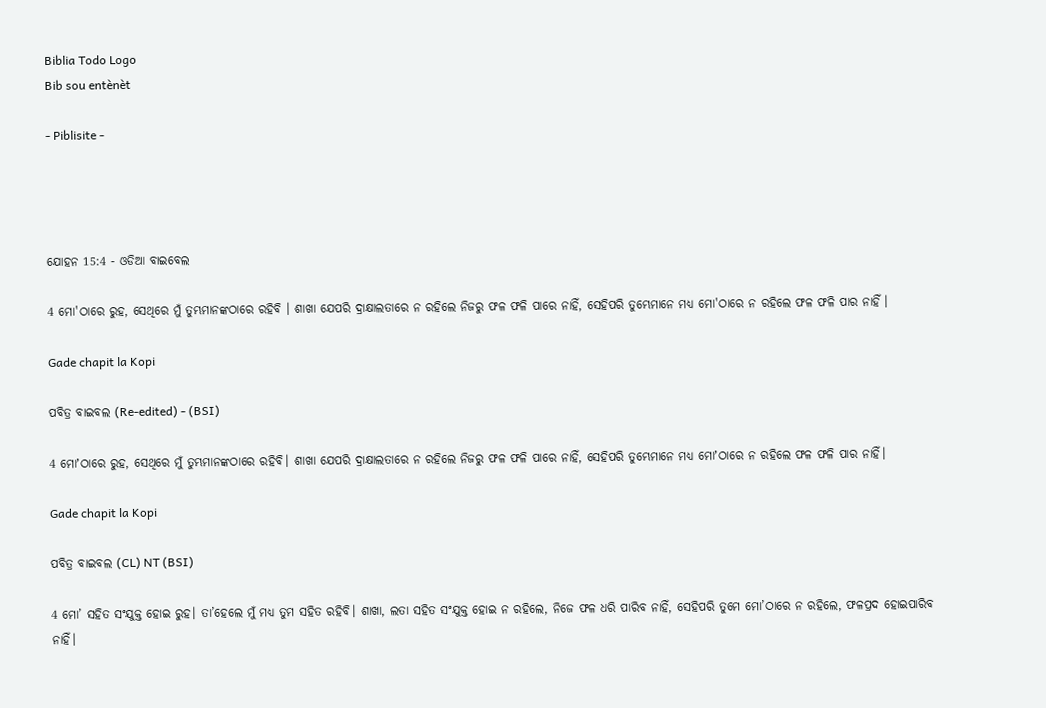Biblia Todo Logo
Bib sou entènèt

- Piblisite -




ଯୋହନ 15:4 - ଓଡିଆ ବାଇବେଲ

4 ମୋ'ଠାରେ ରୁହ, ସେଥିରେ ମୁଁ ତୁମ୍ଭମାନଙ୍କଠାରେ ରହିବି । ଶାଖା ଯେପରି ଦ୍ରାକ୍ଷାଲତାରେ ନ ରହିଲେ ନିଜରୁ ଫଳ ଫଳି ପାରେ ନାହିଁ, ସେହିପରି ତୁମ୍ଭେମାନେ ମଧ୍ୟ ମୋ'ଠାରେ ନ ରହିଲେ ଫଳ ଫଳି ପାର ନାହିଁ ।

Gade chapit la Kopi

ପବିତ୍ର ବାଇବଲ (Re-edited) - (BSI)

4 ମୋʼଠାରେ ରୁହ, ସେଥିରେ ମୁଁ ତୁମ୍ଭମାନଙ୍କଠାରେ ରହିବି। ଶାଖା ଯେପରି ଦ୍ରାକ୍ଷାଲତାରେ ନ ରହିଲେ ନିଜରୁ ଫଳ ଫଳି ପାରେ ନାହିଁ, ସେହିପରି ତୁମ୍ଭେମାନେ ମଧ୍ୟ ମୋʼଠାରେ ନ ରହିଲେ ଫଳ ଫଳି ପାର ନାହିଁ।

Gade chapit la Kopi

ପବିତ୍ର ବାଇବଲ (CL) NT (BSI)

4 ମୋ’ ସହିତ ସଂଯୁକ୍ତ ହୋଇ ରୁହ। ତା’ହେଲେ ମୁଁ ମଧ୍ୟ ତୁମ ସହିତ ରହିବି। ଶାଖା, ଲତା ସହିତ ସଂଯୁକ୍ତ ହୋଇ ନ ରହିଲେ, ନିଜେ ଫଳ ଧରି ପାରିବ ନାହିଁ, ସେହିପରି ତୁମେ ମୋ’ଠାରେ ନ ରହିଲେ, ଫଳପ୍ରଦ ହୋଇପାରିବ ନାହିଁ।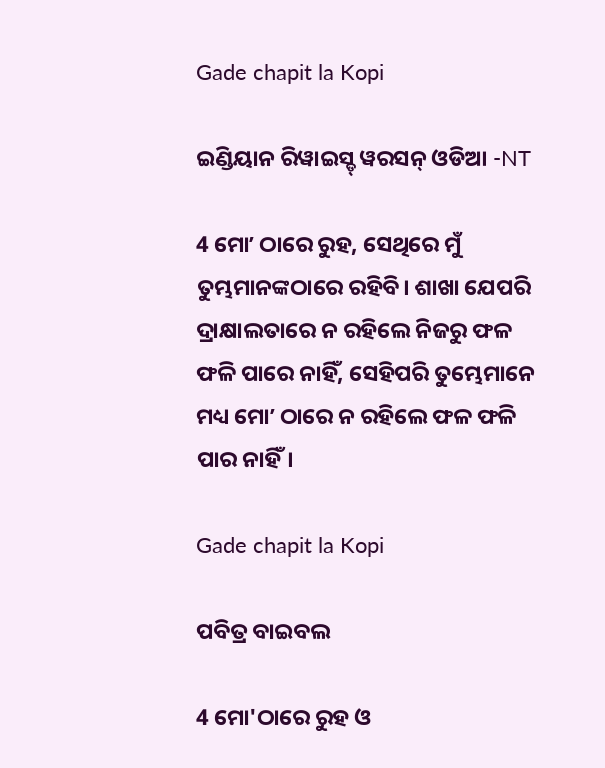Gade chapit la Kopi

ଇଣ୍ଡିୟାନ ରିୱାଇସ୍ଡ୍ ୱରସନ୍ ଓଡିଆ -NT

4 ମୋʼ ଠାରେ ରୁହ, ସେଥିରେ ମୁଁ ତୁମ୍ଭମାନଙ୍କଠାରେ ରହିବି। ଶାଖା ଯେପରି ଦ୍ରାକ୍ଷାଲତାରେ ନ ରହିଲେ ନିଜରୁ ଫଳ ଫଳି ପାରେ ନାହିଁ, ସେହିପରି ତୁମ୍ଭେମାନେ ମଧ୍ୟ ମୋʼ ଠାରେ ନ ରହିଲେ ଫଳ ଫଳି ପାର ନାହିଁ।

Gade chapit la Kopi

ପବିତ୍ର ବାଇବଲ

4 ମୋ'ଠାରେ ରୁହ ଓ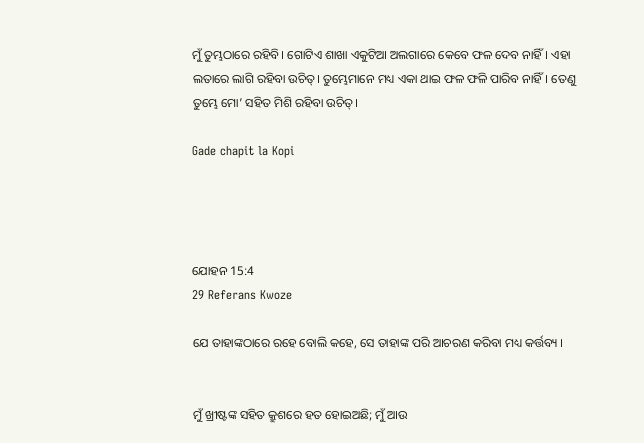ମୁଁ ତୁମ୍ଭଠାରେ ରହିବି। ଗୋଟିଏ ଶାଖା ଏକୁଟିଆ ଅଲଗାରେ କେବେ ଫଳ ଦେବ ନାହିଁ। ଏହା ଲତାରେ ଲାଗି ରହିବା ଉଚିତ୍। ତୁମ୍ଭେମାନେ ମଧ୍ୟ ଏକା ଥାଇ ଫଳ ଫଳି ପାରିବ ନାହିଁ। ତେଣୁ ତୁମ୍ଭେ ମୋ’ ସହିତ ମିଶି ରହିବା ଉଚିତ୍।

Gade chapit la Kopi




ଯୋହନ 15:4
29 Referans Kwoze

ଯେ ତାହାଙ୍କଠାରେ ରହେ ବୋଲି କହେ, ସେ ତାହାଙ୍କ ପରି ଆଚରଣ କରିବା ମଧ୍ୟ କର୍ତ୍ତବ୍ୟ ।


ମୁଁ ଖ୍ରୀଷ୍ଟଙ୍କ ସହିତ କ୍ରୁଶରେ ହତ ହୋଇଅଛି; ମୁଁ ଆଉ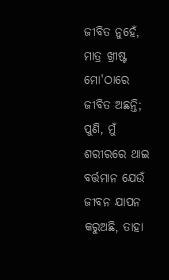ଜୀବିତ ନୁହେଁ, ମାତ୍ର ଖ୍ରୀଷ୍ଟ ମୋ'ଠାରେ ଜୀବିତ ଅଛନ୍ତି; ପୁଣି, ମୁଁ ଶରୀରରେ ଥାଇ ବର୍ତ୍ତମାନ ଯେଉଁ ଜୀବନ ଯାପନ କରୁଅଛି, ତାହା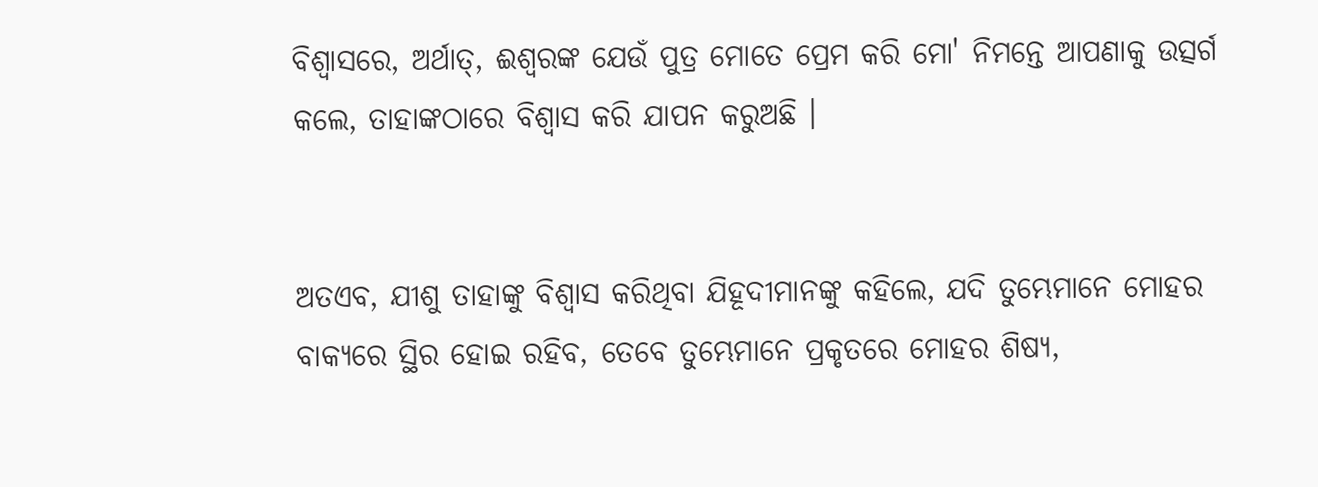ବିଶ୍ୱାସରେ, ଅର୍ଥାତ୍‍, ଈଶ୍ୱରଙ୍କ ଯେଉଁ ପୁତ୍ର ମୋତେ ପ୍ରେମ କରି ମୋ' ନିମନ୍ତେ ଆପଣାକୁ ଉତ୍ସର୍ଗ କଲେ, ତାହାଙ୍କଠାରେ ବିଶ୍ୱାସ କରି ଯାପନ କରୁଅଛି ।


ଅତଏବ, ଯୀଶୁ ତାହାଙ୍କୁ ବିଶ୍ୱାସ କରିଥିବା ଯିହୂଦୀମାନଙ୍କୁ କହିଲେ, ଯଦି ତୁମ୍ଭେମାନେ ମୋହର ବାକ୍ୟରେ ସ୍ଥିର ହୋଇ ରହିବ, ତେବେ ତୁମ୍ଭେମାନେ ପ୍ରକୃତରେ ମୋହର ଶିଷ୍ୟ,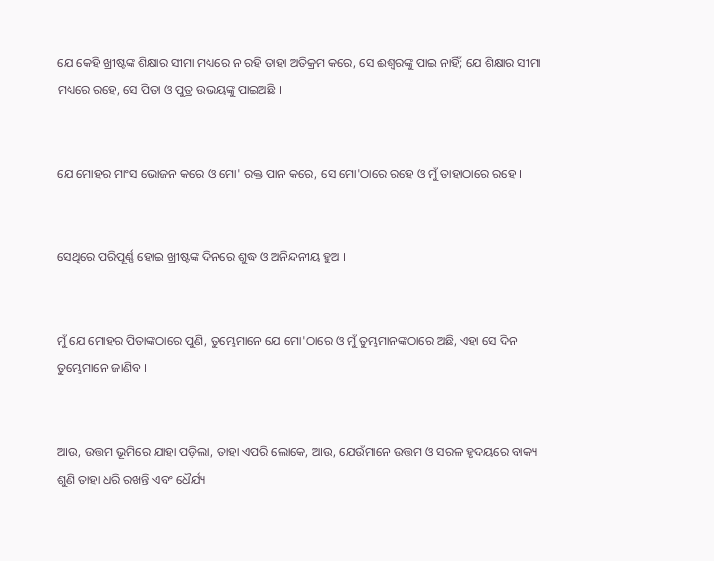ଯେ କେହି ଖ୍ରୀଷ୍ଟଙ୍କ ଶିକ୍ଷାର ସୀମା ମଧ୍ୟରେ ନ ରହି ତାହା ଅତିକ୍ରମ କରେ, ସେ ଈଶ୍ୱରଙ୍କୁ ପାଇ ନାହିଁ; ଯେ ଶିକ୍ଷାର ସୀମା ମଧ୍ୟରେ ରହେ, ସେ ପିତା ଓ ପୁତ୍ର ଉଭୟଙ୍କୁ ପାଇଅଛି ।


ଯେ ମୋହର ମାଂସ ଭୋଜନ କରେ ଓ ମୋ' ରକ୍ତ ପାନ କରେ, ସେ ମୋ'ଠାରେ ରହେ ଓ ମୁଁ ତାହାଠାରେ ରହେ ।


ସେଥିରେ ପରିପୂର୍ଣ୍ଣ ହୋଇ ଖ୍ରୀଷ୍ଟଙ୍କ ଦିନରେ ଶୁଦ୍ଧ ଓ ଅନିନ୍ଦନୀୟ ହୁଅ ।


ମୁଁ ଯେ ମୋହର ପିତାଙ୍କଠାରେ ପୁଣି, ତୁମ୍ଭେମାନେ ଯେ ମୋ'ଠାରେ ଓ ମୁଁ ତୁମ୍ଭମାନଙ୍କଠାରେ ଅଛି, ଏହା ସେ ଦିନ ତୁମ୍ଭେମାନେ ଜାଣିବ ।


ଆଉ, ଉତ୍ତମ ଭୂମିରେ ଯାହା ପଡ଼ିଲା, ତାହା ଏପରି ଲୋକେ, ଆଉ, ଯେଉଁମାନେ ଉତ୍ତମ ଓ ସରଳ ହୃଦୟରେ ବାକ୍ୟ ଶୁଣି ତାହା ଧରି ରଖନ୍ତି ଏବଂ ଧୈର୍ଯ୍ୟ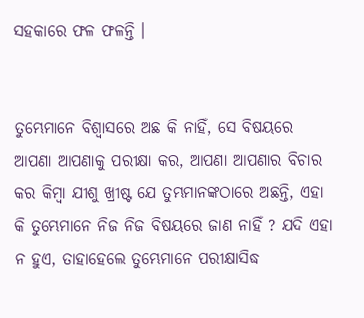ସହକାରେ ଫଳ ଫଳନ୍ତି ।


ତୁମ୍ଭେମାନେ ବିଶ୍ୱାସରେ ଅଛ କି ନାହିଁ, ସେ ବିଷୟରେ ଆପଣା ଆପଣାକୁ ପରୀକ୍ଷା କର, ଆପଣା ଆପଣାର ବିଚାର କର କିମ୍ବା ଯୀଶୁ ଖ୍ରୀଷ୍ଟ ଯେ ତୁମ୍ଭମାନଙ୍କଠାରେ ଅଛନ୍ତି, ଏହା କି ତୁମ୍ଭେମାନେ ନିଜ ନିଜ ବିଷୟରେ ଜାଣ ନାହିଁ ? ଯଦି ଏହା ନ ହୁଏ, ତାହାହେଲେ ତୁମ୍ଭେମାନେ ପରୀକ୍ଷାସିଦ୍ଧ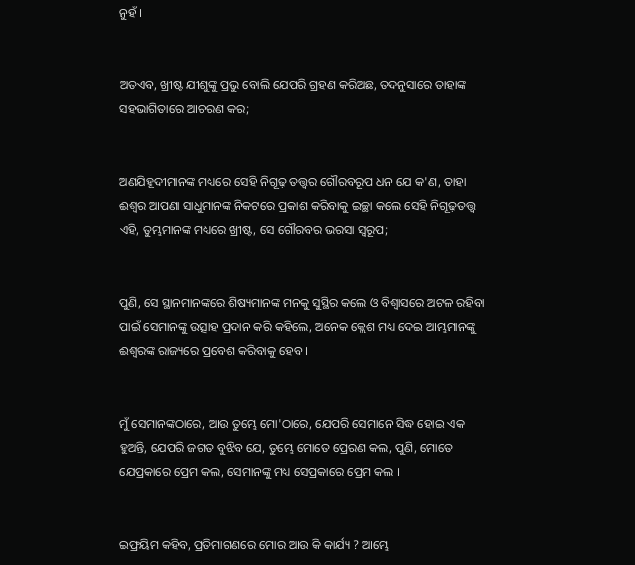ନୁହଁ ।


ଅତଏବ, ଖ୍ରୀଷ୍ଟ ଯୀଶୁଙ୍କୁ ପ୍ରଭୁ ବୋଲି ଯେପରି ଗ୍ରହଣ କରିଅଛ, ତଦନୁସାରେ ତାହାଙ୍କ ସହଭାଗିତାରେ ଆଚରଣ କର;


ଅଣଯିହୂଦୀମାନଙ୍କ ମଧ୍ୟରେ ସେହି ନିଗୂଢ଼ ତତ୍ତ୍ୱର ଗୌରବରୂପ ଧନ ଯେ କ'ଣ, ତାହା ଈଶ୍ୱର ଆପଣା ସାଧୁମାନଙ୍କ ନିକଟରେ ପ୍ରକାଶ କରିବାକୁ ଇଚ୍ଛା କଲେ ସେହି ନିଗୂଢ଼ତତ୍ତ୍ୱ ଏହି, ତୁମ୍ଭମାନଙ୍କ ମଧ୍ୟରେ ଖ୍ରୀଷ୍ଟ, ସେ ଗୌରବର ଭରସା ସ୍ୱରୂପ;


ପୁଣି, ସେ ସ୍ଥାନମାନଙ୍କରେ ଶିଷ୍ୟମାନଙ୍କ ମନକୁ ସୁସ୍ଥିର କଲେ ଓ ବିଶ୍ୱାସରେ ଅଟଳ ରହିବା ପାଇଁ ସେମାନଙ୍କୁ ଉତ୍ସାହ ପ୍ରଦାନ କରି କହିଲେ, ଅନେକ କ୍ଲେଶ ମଧ୍ୟ ଦେଇ ଆମ୍ଭମାନଙ୍କୁ ଈଶ୍ୱରଙ୍କ ରାଜ୍ୟରେ ପ୍ରବେଶ କରିବାକୁ ହେବ ।


ମୁଁ ସେମାନଙ୍କଠାରେ, ଆଉ ତୁମ୍ଭେ ମୋ'ଠାରେ, ଯେପରି ସେମାନେ ସିଦ୍ଧ ହୋଇ ଏକ ହୁଅନ୍ତି, ଯେପରି ଜଗତ ବୁଝିବ ଯେ, ତୁମ୍ଭେ ମୋତେ ପ୍ରେରଣ କଲ, ପୁଣି, ମୋତେ ଯେପ୍ରକାରେ ପ୍ରେମ କଲ, ସେମାନଙ୍କୁ ମଧ୍ୟ ସେପ୍ରକାରେ ପ୍ରେମ କଲ ।


ଇଫ୍ରୟିମ କହିବ, ପ୍ରତିମାଗଣରେ ମୋର ଆଉ କି କାର୍ଯ୍ୟ ? ଆମ୍ଭେ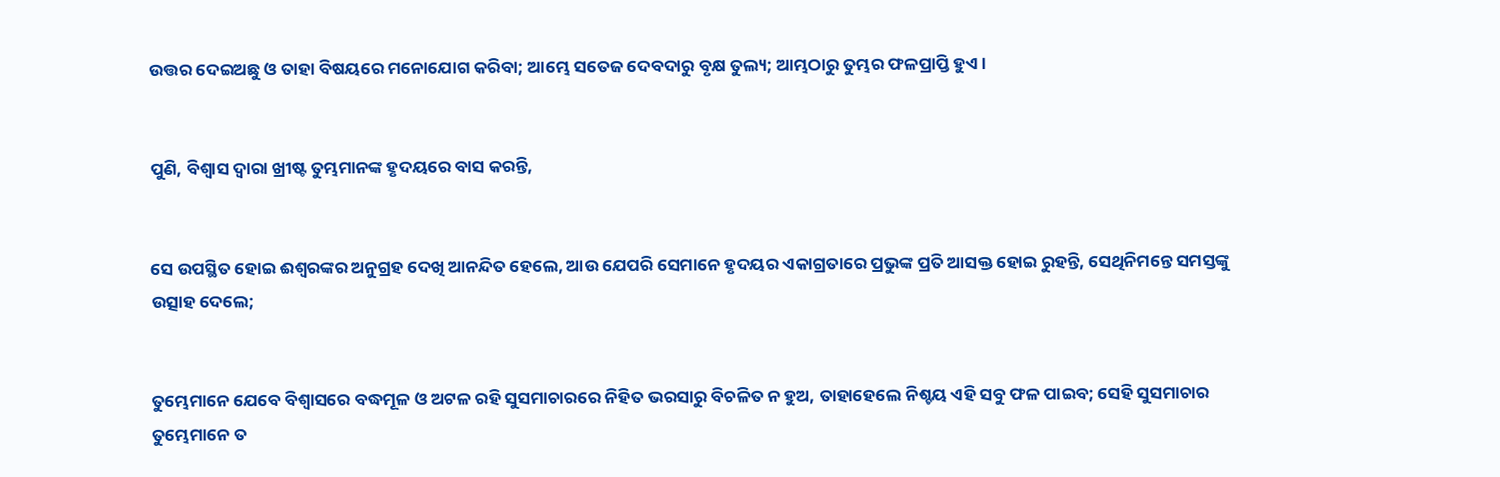ଉତ୍ତର ଦେଇଅଛୁ ଓ ତାହା ବିଷୟରେ ମନୋଯୋଗ କରିବା; ଆମ୍ଭେ ସତେଜ ଦେବଦାରୁ ବୃକ୍ଷ ତୁଲ୍ୟ; ଆମ୍ଭଠାରୁ ତୁମ୍ଭର ଫଳପ୍ରାପ୍ତି ହୁଏ।


ପୁଣି, ବିଶ୍ୱାସ ଦ୍ୱାରା ଖ୍ରୀଷ୍ଟ ତୁମ୍ଭମାନଙ୍କ ହୃଦୟରେ ବାସ କରନ୍ତି,


ସେ ଉପସ୍ଥିତ ହୋଇ ଈଶ୍ୱରଙ୍କର ଅନୁଗ୍ରହ ଦେଖି ଆନନ୍ଦିତ ହେଲେ, ଆଉ ଯେପରି ସେମାନେ ହୃଦୟର ଏକାଗ୍ରତାରେ ପ୍ରଭୁଙ୍କ ପ୍ରତି ଆସକ୍ତ ହୋଇ ରୁହନ୍ତି, ସେଥିନିମନ୍ତେ ସମସ୍ତଙ୍କୁ ଉତ୍ସାହ ଦେଲେ;


ତୁମ୍ଭେମାନେ ଯେବେ ବିଶ୍ୱାସରେ ବଦ୍ଧମୂଳ ଓ ଅଟଳ ରହି ସୁସମାଚାରରେ ନିହିତ ଭରସାରୁ ବିଚଳିତ ନ ହୁଅ, ତାହାହେଲେ ନିଶ୍ଚୟ ଏହି ସବୁ ଫଳ ପାଇବ; ସେହି ସୁସମାଚାର ତୁମ୍ଭେମାନେ ତ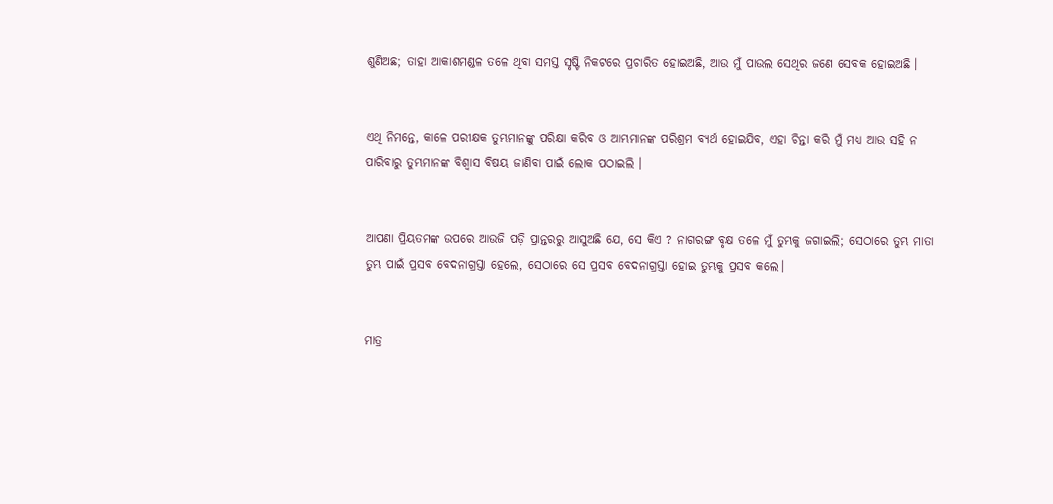ଶୁଣିଅଛ; ତାହା ଆକାଶମଣ୍ଡଳ ତଳେ ଥିବା ସମସ୍ତ ସୃଷ୍ଟି ନିକଟରେ ପ୍ରଚାରିତ ହୋଇଅଛି, ଆଉ ମୁଁ ପାଉଲ ସେଥିର ଜଣେ ସେବକ ହୋଇଅଛି ।


ଏଥି ନିମନ୍ତେ, କାଳେ ପରୀକ୍ଷକ ତୁମ୍ଭମାନଙ୍କୁ ପରିକ୍ଷା କରିବ ଓ ଆମ୍ଭମାନଙ୍କ ପରିଶ୍ରମ ବ୍ୟର୍ଥ ହୋଇଯିବ, ଏହା ଚିନ୍ତା କରି ମୁଁ ମଧ୍ୟ ଆଉ ସହି ନ ପାରିବାରୁ ତୁମ୍ଭମାନଙ୍କ ବିଶ୍ୱାସ ବିଷୟ ଜାଣିବା ପାଇଁ ଲୋକ ପଠାଇଲି ।


ଆପଣା ପ୍ରିୟତମଙ୍କ ଉପରେ ଆଉଜି ପଡ଼ି ପ୍ରାନ୍ତରରୁ ଆସୁଅଛି ଯେ, ସେ କିଏ ? ନାଗରଙ୍ଗ ବୃକ୍ଷ ତଳେ ମୁଁ ତୁମ୍ଭକୁ ଜଗାଇଲି; ସେଠାରେ ତୁମ୍ଭ ମାତା ତୁମ୍ଭ ପାଇଁ ପ୍ରସବ ବେଦନାଗ୍ରସ୍ତା ହେଲେ, ସେଠାରେ ସେ ପ୍ରସବ ବେଦନାଗ୍ରସ୍ତା ହୋଇ ତୁମ୍ଭକୁ ପ୍ରସବ କଲେ।


ମାତ୍ର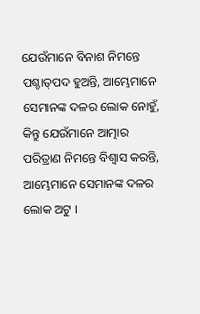ଯେଉଁମାନେ ବିନାଶ ନିମନ୍ତେ ପଶ୍ଚାତ୍‍ପଦ ହୁଅନ୍ତି, ଆମ୍ଭେମାନେ ସେମାନଙ୍କ ଦଳର ଲୋକ ନୋହୁଁ, କିନ୍ତୁ ଯେଉଁମାନେ ଆତ୍ମାର ପରିତ୍ରାଣ ନିମନ୍ତେ ବିଶ୍ୱାସ କରନ୍ତି, ଆମ୍ଭେମାନେ ସେମାନଙ୍କ ଦଳର ଲୋକ ଅଟୁ ।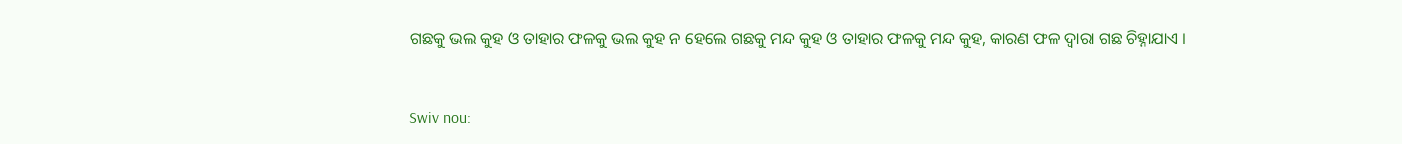ଗଛକୁ ଭଲ କୁହ ଓ ତାହାର ଫଳକୁ ଭଲ କୁହ ନ ହେଲେ ଗଛକୁ ମନ୍ଦ କୁହ ଓ ତାହାର ଫଳକୁ ମନ୍ଦ କୁହ, କାରଣ ଫଳ ଦ୍ୱାରା ଗଛ ଚିହ୍ନାଯାଏ ।


Swiv nou: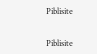Piblisite


Piblisite